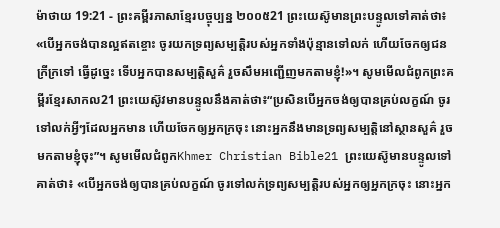ម៉ាថាយ 19:21 - ព្រះគម្ពីរភាសាខ្មែរបច្ចុប្បន្ន ២០០៥21 ព្រះយេស៊ូមានព្រះបន្ទូលទៅគាត់ថា៖ «បើអ្នកចង់បានល្អឥតខ្ចោះ ចូរយកទ្រព្យសម្បត្តិរបស់អ្នកទាំងប៉ុន្មានទៅលក់ ហើយចែកឲ្យជនក្រីក្រទៅ ធ្វើដូច្នេះ ទើបអ្នកបានសម្បត្តិសួគ៌ រួចសឹមអញ្ជើញមកតាមខ្ញុំ!»។ សូមមើលជំពូកព្រះគម្ពីរខ្មែរសាកល21 ព្រះយេស៊ូវមានបន្ទូលនឹងគាត់ថា៖“ប្រសិនបើអ្នកចង់ឲ្យបានគ្រប់លក្ខណ៍ ចូរទៅលក់អ្វីៗដែលអ្នកមាន ហើយចែកឲ្យអ្នកក្រចុះ នោះអ្នកនឹងមានទ្រព្យសម្បត្តិនៅស្ថានសួគ៌ រួចមកតាមខ្ញុំចុះ”។ សូមមើលជំពូកKhmer Christian Bible21 ព្រះយេស៊ូមានបន្ទូលទៅគាត់ថា៖ «បើអ្នកចង់ឲ្យបានគ្រប់លក្ខណ៍ ចូរទៅលក់ទ្រព្យសម្បត្ដិរបស់អ្នកឲ្យអ្នកក្រចុះ នោះអ្នក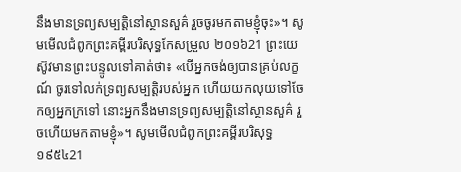នឹងមានទ្រព្យសម្បត្ដិនៅស្ថានសួគ៌ រួចចូរមកតាមខ្ញុំចុះ»។ សូមមើលជំពូកព្រះគម្ពីរបរិសុទ្ធកែសម្រួល ២០១៦21 ព្រះយេស៊ូវមានព្រះបន្ទូលទៅគាត់ថា៖ «បើអ្នកចង់ឲ្យបានគ្រប់លក្ខណ៍ ចូរទៅលក់ទ្រព្យសម្បត្តិរបស់អ្នក ហើយយកលុយទៅចែកឲ្យអ្នកក្រទៅ នោះអ្នកនឹងមានទ្រព្យសម្បត្តិនៅស្ថានសួគ៌ រួចហើយមកតាមខ្ញុំ»។ សូមមើលជំពូកព្រះគម្ពីរបរិសុទ្ធ ១៩៥៤21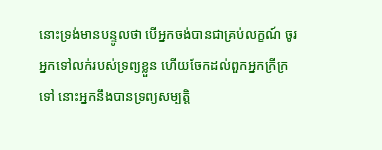នោះទ្រង់មានបន្ទូលថា បើអ្នកចង់បានជាគ្រប់លក្ខណ៍ ចូរអ្នកទៅលក់របស់ទ្រព្យខ្លួន ហើយចែកដល់ពួកអ្នកក្រីក្រទៅ នោះអ្នកនឹងបានទ្រព្យសម្បត្តិ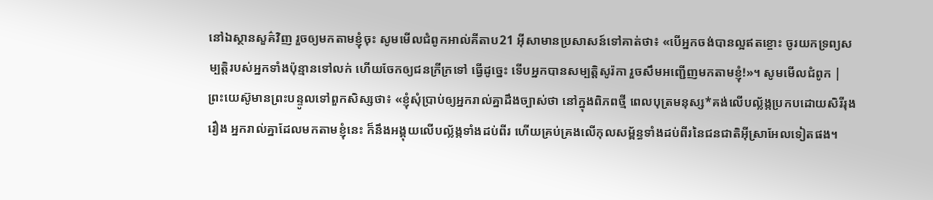នៅឯស្ថានសួគ៌វិញ រួចឲ្យមកតាមខ្ញុំចុះ សូមមើលជំពូកអាល់គីតាប21 អ៊ីសាមានប្រសាសន៍ទៅគាត់ថា៖ «បើអ្នកចង់បានល្អឥតខ្ចោះ ចូរយកទ្រព្យសម្បត្តិរបស់អ្នកទាំងប៉ុន្មានទៅលក់ ហើយចែកឲ្យជនក្រីក្រទៅ ធ្វើដូច្នេះ ទើបអ្នកបានសម្បត្តិសូរ៉កា រួចសឹមអញ្ជើញមកតាមខ្ញុំ!»។ សូមមើលជំពូក |
ព្រះយេស៊ូមានព្រះបន្ទូលទៅពួកសិស្សថា៖ «ខ្ញុំសុំប្រាប់ឲ្យអ្នករាល់គ្នាដឹងច្បាស់ថា នៅក្នុងពិភពថ្មី ពេលបុត្រមនុស្ស*គង់លើបល្ល័ង្កប្រកបដោយសិរីរុងរឿង អ្នករាល់គ្នាដែលមកតាមខ្ញុំនេះ ក៏នឹងអង្គុយលើបល្ល័ង្កទាំងដប់ពីរ ហើយគ្រប់គ្រងលើកុលសម្ព័ន្ធទាំងដប់ពីរនៃជនជាតិអ៊ីស្រាអែលទៀតផង។